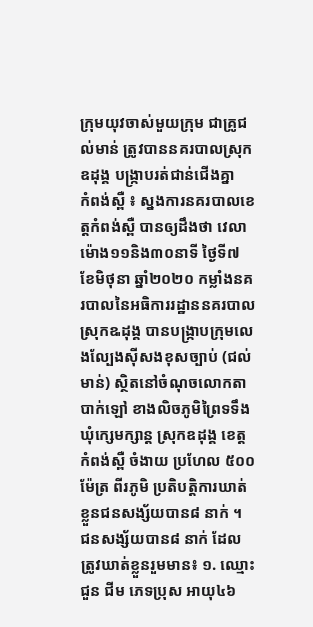ក្រុមយុវចាស់មួយក្រុម ជាគ្រូជល់មាន់ ត្រូវបាននគរបាលស្រុកឧដុង្គ បង្ក្រាបរត់ជាន់ជើងគ្នា
កំពង់ស្ពឺ ៖ ស្នងការនគរបាលខេត្តកំពង់ស្ពឺ បានឲ្យដឹងថា វេលាម៉ោង១១និង៣០នាទី ថៃ្ងទី៧ ខែមិថុនា ឆ្នាំ២០២០ កម្លាំងនគរបាលនៃអធិការរដ្ឋាននគរបាលស្រុកឩដុង្គ បានបង្ក្រាបក្រុមលេងល្បែងស៊ីសងខុសច្បាប់ (ជល់មាន់) ស្ថិតនៅចំណុចលោកតាបាក់ឡៅ ខាងលិចភូមិព្រៃទទឹង ឃុំក្សេមក្សាន្ត ស្រុកឧដុង្គ ខេត្តកំពង់ស្ពឺ ចំងាយ ប្រហែល ៥០០ ម៉ែត្រ ពីរភូមិ ប្រតិបត្ដិការឃាត់ខ្លួនជនសង្ស័យបាន៨ នាក់ ។
ជនសង្ស័យបាន៨ នាក់ ដែលត្រូវឃាត់ខ្លួនរួមមាន៖ ១. ឈ្មោះ ជួន ជីម ភេទប្រុស អាយុ៤៦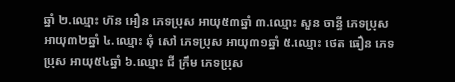ឆ្នាំ ២.ឈ្មោះ ហ៊ន អឿន ភេទប្រុស អាយុ៥៣ឆ្នាំ ៣.ឈ្មោះ សួន ចាន្ធី ភេទប្រុស អាយុ៣២ឆ្នាំ ៤.ឈ្មោះ ឆុំ សៅ ភេទប្រុស អាយុ៣១ឆ្នាំ ៥.ឈ្មោះ ថេត ធឿន ភេទប្រុស អាយុ៥៤ឆ្នាំ ៦.ឈ្មោះ ជី ក្រឹម ភេទប្រុស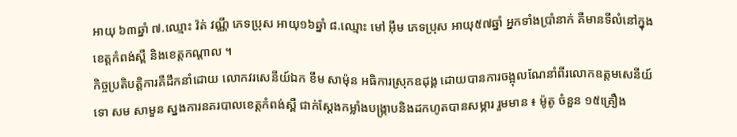អាយុ ៦៣ឆ្នាំ ៧.ឈ្មោះ វ៉ត់ វណ្ណី ភេទប្រុស អាយុ១៦ឆ្នាំ ៨.ឈ្មោះ មៅ អ៊ឹម ភេទប្រុស អាយុ៥៧ឆ្នាំ អ្នកទាំងប្រាំនាក់ គឺមានទីលំនៅក្នុងខេត្ដកំពង់ស្ពឺ និងខេត្តកណ្តាល ។
កិច្ចប្រតិបត្ដិការគឺដឹកនាំដោយ លោកវរសេនីយ៍ឯក ខឹម សាម៉ុន អធិការស្រុកឧដុង្គ ដោយបានការចង្អុលណែនាំពីរលោកឧត្ដមសេនីយ៍ទោ សម សាមួន ស្នងការនគរបាលខេត្ដកំពង់ស្ពឺ ជាក់ស្ដែងកម្លាំងបង្ក្រាបនិងដកហូតបានសម្ភារ រួមមាន ៖ ម៉ូតូ ចំនួន ១៥គ្រឿង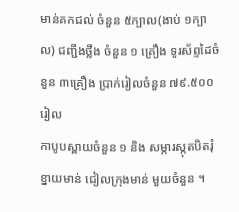មាន់គកជល់ ចំនួន ៥ក្បាល(ងាប់ ១ក្បាល) ជញ្ជីងថ្លឹង ចំនួន ១ គ្រឿង ទូរស័ព្ទដៃចំនួន ៣គ្រឿង ប្រាក់រៀលចំនួន ៧៩.៥០០រៀល
កាបូបស្ពាយចំនួន ១ និង សម្ភារស្កុតបិតរុំខ្នាយមាន់ ជៀលក្រុងមាន់ មួយចំនួន ។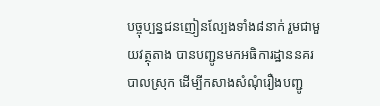បច្ចុប្បន្នជនញៀនល្បែងទាំង៨នាក់ រួមជាមួយវត្ថុតាង បានបញ្ជូនមកអធិការដ្ឋាននគរបាលស្រុក ដើម្បីកសាងសំណុំរឿងបញ្ជូ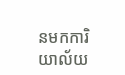នមកការិយាល័យ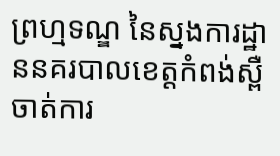ព្រហ្មទណ្ឌ នៃស្នងការដ្ឋាននគរបាលខេត្ដកំពង់ស្ពឺ ចាត់ការ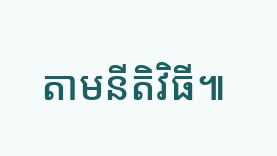តាមនីតិវិធី៕